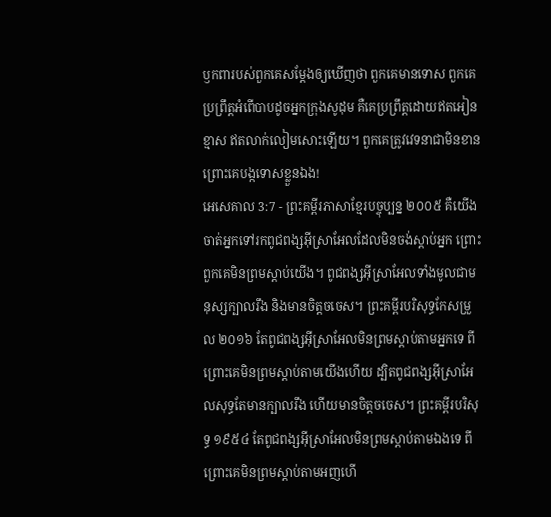ឫកពារបស់ពួកគេសម្តែងឲ្យឃើញថា ពួកគេមានទោស ពួកគេប្រព្រឹត្តអំពើបាបដូចអ្នកក្រុងសូដុម គឺគេប្រព្រឹត្តដោយឥតអៀនខ្មាស ឥតលាក់លៀមសោះឡើយ។ ពួកគេត្រូវវេទនាជាមិនខាន ព្រោះគេបង្កទោសខ្លួនឯង!
អេសេគាល 3:7 - ព្រះគម្ពីរភាសាខ្មែរបច្ចុប្បន្ន ២០០៥ គឺយើងចាត់អ្នកទៅរកពូជពង្សអ៊ីស្រាអែលដែលមិនចង់ស្ដាប់អ្នក ព្រោះពួកគេមិនព្រមស្ដាប់យើង។ ពូជពង្សអ៊ីស្រាអែលទាំងមូលជាមនុស្សក្បាលរឹង និងមានចិត្តចចេស។ ព្រះគម្ពីរបរិសុទ្ធកែសម្រួល ២០១៦ តែពូជពង្សអ៊ីស្រាអែលមិនព្រមស្តាប់តាមអ្នកទេ ពីព្រោះគេមិនព្រមស្តាប់តាមយើងហើយ ដ្បិតពូជពង្សអ៊ីស្រាអែលសុទ្ធតែមានក្បាលរឹង ហើយមានចិត្តចចេស។ ព្រះគម្ពីរបរិសុទ្ធ ១៩៥៤ តែពូជពង្សអ៊ីស្រាអែលមិនព្រមស្តាប់តាមឯងទេ ពីព្រោះគេមិនព្រមស្តាប់តាមអញហើ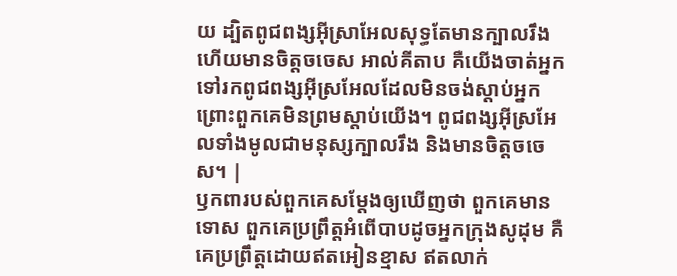យ ដ្បិតពូជពង្សអ៊ីស្រាអែលសុទ្ធតែមានក្បាលរឹង ហើយមានចិត្តចចេស អាល់គីតាប គឺយើងចាត់អ្នកទៅរកពូជពង្សអ៊ីស្រអែលដែលមិនចង់ស្ដាប់អ្នក ព្រោះពួកគេមិនព្រមស្ដាប់យើង។ ពូជពង្សអ៊ីស្រអែលទាំងមូលជាមនុស្សក្បាលរឹង និងមានចិត្តចចេស។ |
ឫកពារបស់ពួកគេសម្តែងឲ្យឃើញថា ពួកគេមានទោស ពួកគេប្រព្រឹត្តអំពើបាបដូចអ្នកក្រុងសូដុម គឺគេប្រព្រឹត្តដោយឥតអៀនខ្មាស ឥតលាក់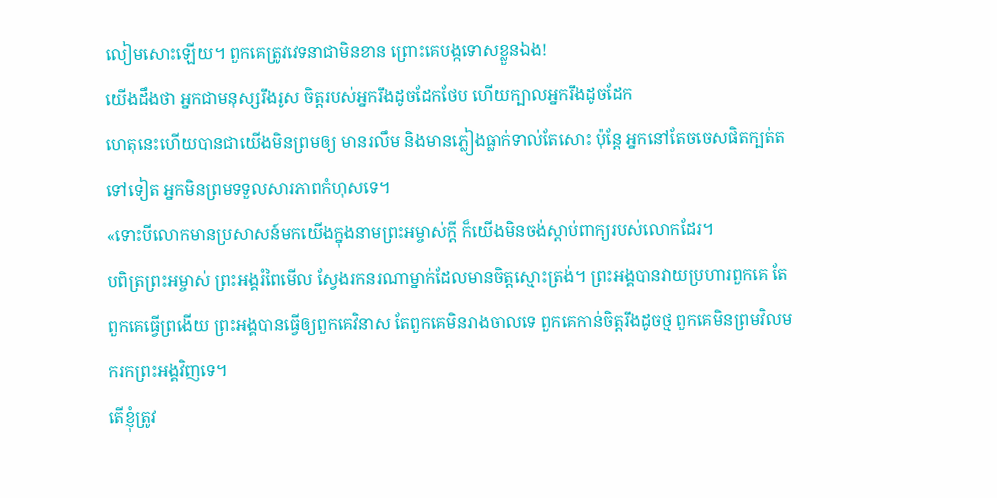លៀមសោះឡើយ។ ពួកគេត្រូវវេទនាជាមិនខាន ព្រោះគេបង្កទោសខ្លួនឯង!
យើងដឹងថា អ្នកជាមនុស្សរឹងរូស ចិត្តរបស់អ្នករឹងដូចដែកថែប ហើយក្បាលអ្នករឹងដូចដែក
ហេតុនេះហើយបានជាយើងមិនព្រមឲ្យ មានរលឹម និងមានភ្លៀងធ្លាក់ទាល់តែសោះ ប៉ុន្តែ អ្នកនៅតែចចេសផិតក្បត់តទៅទៀត អ្នកមិនព្រមទទួលសារភាពកំហុសទេ។
«ទោះបីលោកមានប្រសាសន៍មកយើងក្នុងនាមព្រះអម្ចាស់ក្ដី ក៏យើងមិនចង់ស្ដាប់ពាក្យរបស់លោកដែរ។
បពិត្រព្រះអម្ចាស់ ព្រះអង្គរំពៃមើល ស្វែងរកនរណាម្នាក់ដែលមានចិត្តស្មោះត្រង់។ ព្រះអង្គបានវាយប្រហារពួកគេ តែពួកគេធ្វើព្រងើយ ព្រះអង្គបានធ្វើឲ្យពួកគេវិនាស តែពួកគេមិនរាងចាលទេ ពួកគេកាន់ចិត្តរឹងដូចថ្ម ពួកគេមិនព្រមវិលមករកព្រះអង្គវិញទេ។
តើខ្ញុំត្រូវ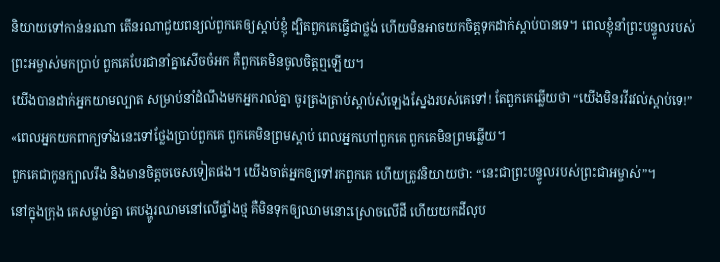និយាយទៅកាន់នរណា តើនរណាជួយពន្យល់ពួកគេឲ្យស្ដាប់ខ្ញុំ ដ្បិតពួកគេធ្វើជាថ្លង់ ហើយមិនអាចយកចិត្តទុកដាក់ស្ដាប់បានទេ។ ពេលខ្ញុំនាំព្រះបន្ទូលរបស់ព្រះអម្ចាស់មកប្រាប់ ពួកគេបែរជានាំគ្នាសើចចំអក គឺពួកគេមិនចូលចិត្តឮឡើយ។
យើងបានដាក់អ្នកយាមល្បាត សម្រាប់នាំដំណឹងមកអ្នករាល់គ្នា ចូរត្រងត្រាប់ស្ដាប់សំឡេងស្នែងរបស់គេទៅ! តែពួកគេឆ្លើយថា “យើងមិនរវីរវល់ស្ដាប់ទេ!”
«ពេលអ្នកយកពាក្យទាំងនេះទៅថ្លែងប្រាប់ពួកគេ ពួកគេមិនព្រមស្ដាប់ ពេលអ្នកហៅពួកគេ ពួកគេមិនព្រមឆ្លើយ។
ពួកគេជាកូនក្បាលរឹង និងមានចិត្តចចេសទៀតផង។ យើងចាត់អ្នកឲ្យទៅរកពួកគេ ហើយត្រូវនិយាយថា: “នេះជាព្រះបន្ទូលរបស់ព្រះជាអម្ចាស់”។
នៅក្នុងក្រុង គេសម្លាប់គ្នា គេបង្ហូរឈាមនៅលើផ្ទាំងថ្ម គឺមិនទុកឲ្យឈាមនោះស្រោចលើដី ហើយយកដីលុប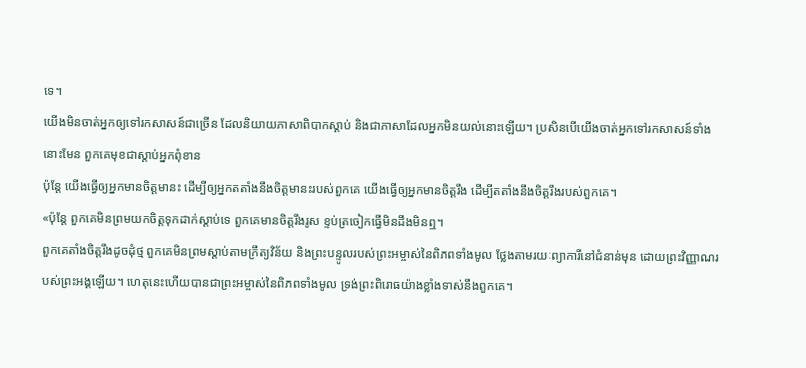ទេ។
យើងមិនចាត់អ្នកឲ្យទៅរកសាសន៍ជាច្រើន ដែលនិយាយភាសាពិបាកស្ដាប់ និងជាភាសាដែលអ្នកមិនយល់នោះឡើយ។ ប្រសិនបើយើងចាត់អ្នកទៅរកសាសន៍ទាំងនោះមែន ពួកគេមុខជាស្ដាប់អ្នកពុំខាន
ប៉ុន្តែ យើងធ្វើឲ្យអ្នកមានចិត្តមានះ ដើម្បីឲ្យអ្នកតតាំងនឹងចិត្តមានះរបស់ពួកគេ យើងធ្វើឲ្យអ្នកមានចិត្តរឹង ដើម្បីតតាំងនឹងចិត្តរឹងរបស់ពួកគេ។
«ប៉ុន្តែ ពួកគេមិនព្រមយកចិត្តទុកដាក់ស្ដាប់ទេ ពួកគេមានចិត្តរឹងរូស ខ្ទប់ត្រចៀកធ្វើមិនដឹងមិនឮ។
ពួកគេតាំងចិត្តរឹងដូចដុំថ្ម ពួកគេមិនព្រមស្ដាប់តាមក្រឹត្យវិន័យ និងព្រះបន្ទូលរបស់ព្រះអម្ចាស់នៃពិភពទាំងមូល ថ្លែងតាមរយៈព្យាការីនៅជំនាន់មុន ដោយព្រះវិញ្ញាណរបស់ព្រះអង្គឡើយ។ ហេតុនេះហើយបានជាព្រះអម្ចាស់នៃពិភពទាំងមូល ទ្រង់ព្រះពិរោធយ៉ាងខ្លាំងទាស់នឹងពួកគេ។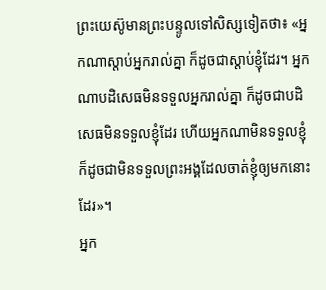ព្រះយេស៊ូមានព្រះបន្ទូលទៅសិស្សទៀតថា៖ «អ្នកណាស្ដាប់អ្នករាល់គ្នា ក៏ដូចជាស្ដាប់ខ្ញុំដែរ។ អ្នកណាបដិសេធមិនទទួលអ្នករាល់គ្នា ក៏ដូចជាបដិសេធមិនទទួលខ្ញុំដែរ ហើយអ្នកណាមិនទទួលខ្ញុំ ក៏ដូចជាមិនទទួលព្រះអង្គដែលចាត់ខ្ញុំឲ្យមកនោះដែរ»។
អ្នក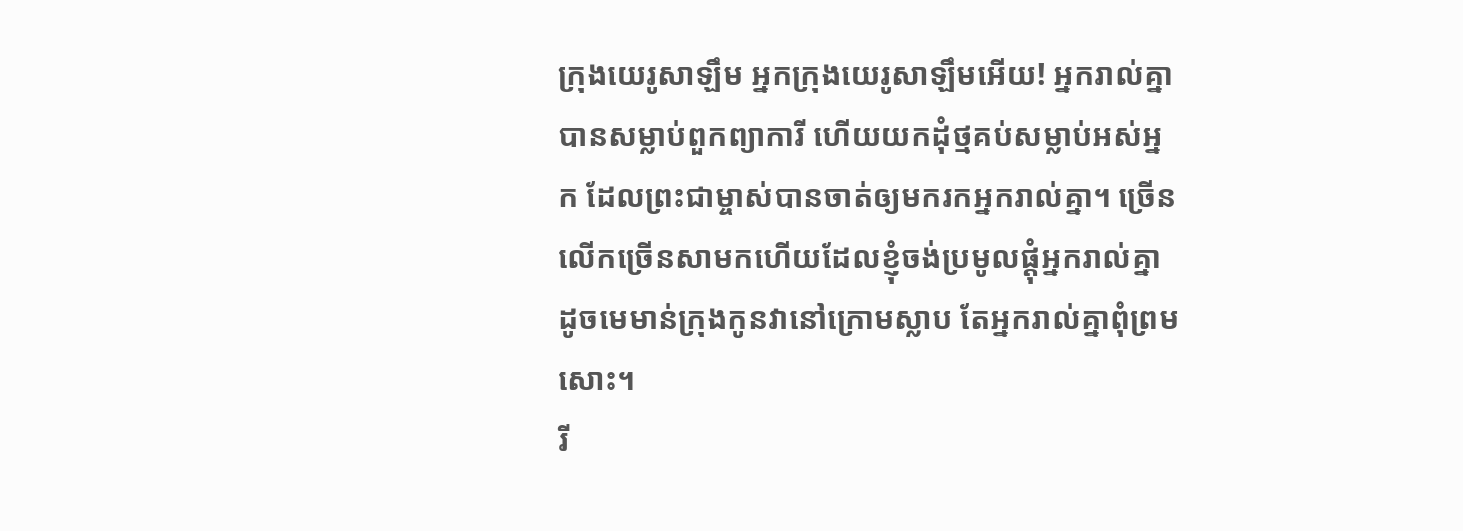ក្រុងយេរូសាឡឹម អ្នកក្រុងយេរូសាឡឹមអើយ! អ្នករាល់គ្នាបានសម្លាប់ពួកព្យាការី ហើយយកដុំថ្មគប់សម្លាប់អស់អ្នក ដែលព្រះជាម្ចាស់បានចាត់ឲ្យមករកអ្នករាល់គ្នា។ ច្រើនលើកច្រើនសាមកហើយដែលខ្ញុំចង់ប្រមូលផ្ដុំអ្នករាល់គ្នា ដូចមេមាន់ក្រុងកូនវានៅក្រោមស្លាប តែអ្នករាល់គ្នាពុំព្រមសោះ។
រី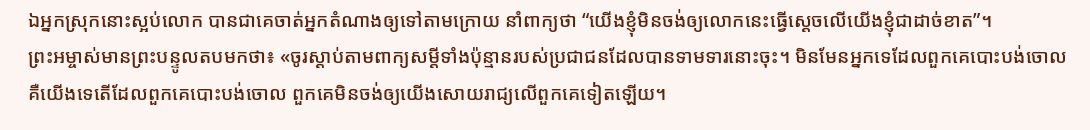ឯអ្នកស្រុកនោះស្អប់លោក បានជាគេចាត់អ្នកតំណាងឲ្យទៅតាមក្រោយ នាំពាក្យថា “យើងខ្ញុំមិនចង់ឲ្យលោកនេះធ្វើស្ដេចលើយើងខ្ញុំជាដាច់ខាត”។
ព្រះអម្ចាស់មានព្រះបន្ទូលតបមកថា៖ «ចូរស្ដាប់តាមពាក្យសម្ដីទាំងប៉ុន្មានរបស់ប្រជាជនដែលបានទាមទារនោះចុះ។ មិនមែនអ្នកទេដែលពួកគេបោះបង់ចោល គឺយើងទេតើដែលពួកគេបោះបង់ចោល ពួកគេមិនចង់ឲ្យយើងសោយរាជ្យលើពួកគេទៀតឡើយ។